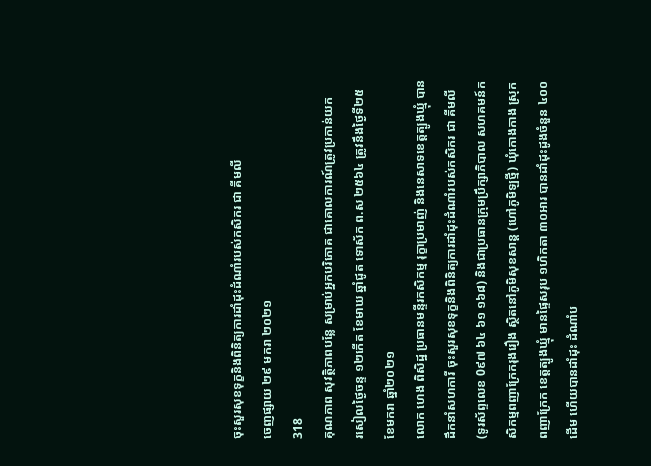ចុះសួរសុខទុក្ខនិងពិនិត្យការដាំដុះដំណាំរបស់កសិករ ជា គីមលី
ចេញផ្សាយ ២៩ មករា ២០២១
318
គុណភាព សុវត្ថិភាពបន្លែ សម្រាប់អ្នកបរិភោគ ជាគោលការណ៍ត្រូវប្រកាន់យក
រសៀលថ្ងៃចន្ទ ១២កើត ខែមាឃ ឆ្នាំជូត ទោស័ក ព.ស ២៥៦៤ ត្រូវនឹងថ្ងៃទី២៥ ខែមករា ឆ្នាំ២០២១
លោក ហេង ពិសិដ្ឋ ប្រធានមន្ទីរកសិកម្ម រុក្ខាប្រមាញ់ និងនេសាទខេត្តត្បូងឃ្មុំ បានដឹកនាំសហការី ចុះសួរសុខទុក្ខនិងពិនិត្យការដាំដុះដំណាំរបស់កសិករ ជា គីមលី (ទូរស័ព្ទលេខ 0៩៧ ៦៤ ៦១ ១៦៨) និងជាប្រធានក្រុមប្រឹក្សាភិបាល សហគមន៍កសិកម្មពញាក្រែករុងរឿង ស្ថិតនៅភូមិសុខសាន្ត (ហៅភូមិឡថ្មី) ឃុំកោងកាង ស្រុកពញាក្រែក ខេត្តត្បូងឃ្មុំ មានផ្ទៃសរុប ១ហិកតា ៣០អារ បានដាំដុះដូងចំនួន ៤០០ដើម ហើយបានដាំដុះ ដំណាំប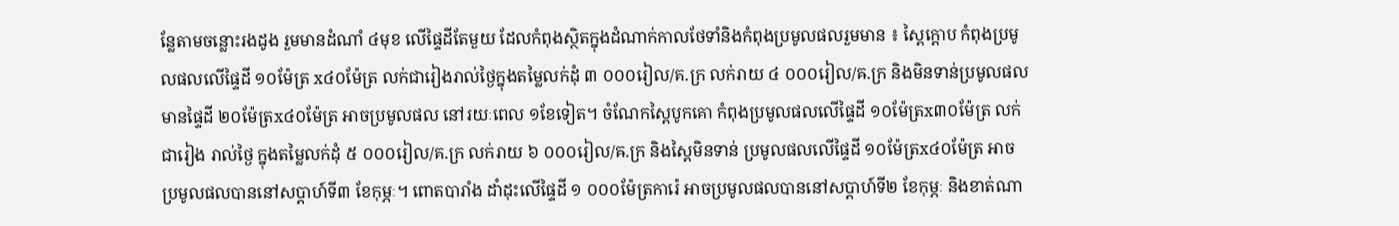ន្លែតាមចន្លោះរងដូង រួមមានដំណាំ ៤មុខ លើផ្ទៃដីតែមួយ ដែលកំពុងស្ថិតក្នុងដំណាក់កាលថែទាំនិងកំពុងប្រមូលផលរួមមាន ៖ ស្ពៃក្ដោប កំពុងប្រមូលផលលើផ្ទៃដី ១០ម៉ែត្រ x៤០ម៉ែត្រ លក់ជារៀងរាល់ថ្ងៃក្នុងតម្លៃលក់ដុំ ៣ ០០០រៀល/គ.ក្រ លក់រាយ ៤ ០០០រៀល/ឝ.ក្រ និងមិនទាន់ប្រមូលផលមានផ្ទៃដី ២០ម៉ែត្រx៤០ម៉ែត្រ អាចប្រមូលផល នៅរយៈពេល ១ខែទៀត។ ចំណែកស្ពៃបូកគោ កំពុងប្រមូលផលលើផ្ទៃដី ១០ម៉ែត្រx៣០ម៉ែត្រ លក់ជារៀង រាល់ថ្ងៃ ក្នុងតម្លៃលក់ដុំ ៥ ០០០រៀល/គ.ក្រ លក់រាយ ៦ ០០០រៀល/ឝ.ក្រ និងស្ពៃមិនទាន់ ប្រមូលផលលើផ្ទៃដី ១០ម៉ែត្រx៤០ម៉ែត្រ អាចប្រមូលផលបាននៅសប្ដាហ៍ទី៣ ខែកុម្ភៈ។ ពោតបារាំង ដាំដុះលើផ្ទៃដី ១ ០០០ម៉ែត្រការ៉េ អាចប្រមូលផលបាននៅសប្ដាហ៍ទី២ ខែកុម្ភៈ និងខាត់ណា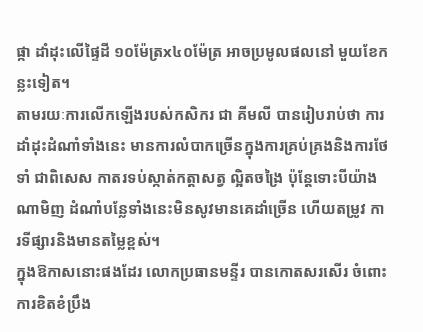ផ្កា ដាំដុះលើផ្ទៃដី ១០ម៉ែត្រx៤០ម៉ែត្រ អាចប្រមូលផលនៅ មួយខែកន្លះទៀត។
តាមរយៈការលើកឡើងរបស់កសិករ ជា គីមលី បានរៀបរាប់ថា ការដាំដុះដំណាំទាំងនេះ មានការលំបាកច្រើនក្នុងការគ្រប់គ្រងនិងការថែទាំ ជាពិសេស កាតរទប់ស្កាត់កត្តាសត្វ ល្អិតចង្រៃ ប៉ុន្តែទោះបីយ៉ាងណាមិញ ដំណាំបន្លែទាំងនេះមិនសូវមានគេដាំច្រើន ហើយតម្រូវ ការទីផ្សារនិងមានតម្លៃខ្ពស់។
ក្នុងឱកាសនោះផងដែរ លោកប្រធានមន្ទីរ បានកោតសរសើរ ចំពោះការខិតខំប្រឹង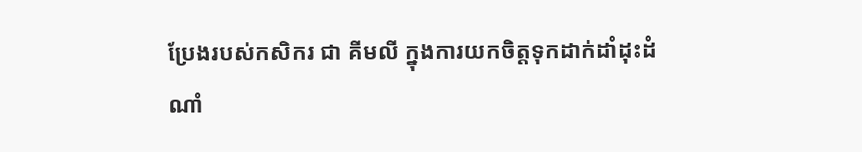ប្រែងរបស់កសិករ ជា គីមលី ក្នុងការយកចិត្តទុកដាក់ដាំដុះដំណាំ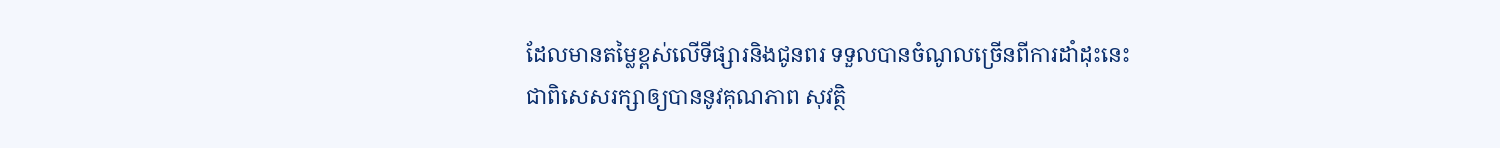ដែលមានតម្លៃខ្ពស់លើទីផ្សារនិងជូនពរ ទទួលបានចំណូលច្រើនពីការដាំដុះនេះ ជាពិសេសរក្សាឲ្យបាននូវគុណភាព សុវត្ថិ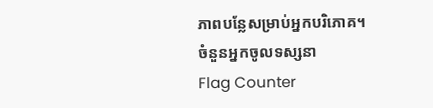ភាពបន្លែសម្រាប់អ្នកបរិភោគ។
ចំនួនអ្នកចូលទស្សនា
Flag Counter